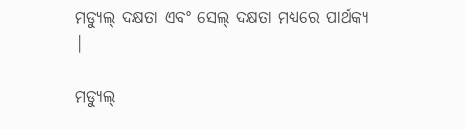ମଡ୍ୟୁଲ୍ ଦକ୍ଷତା ଏବଂ ସେଲ୍ ଦକ୍ଷତା ମଧ୍ୟରେ ପାର୍ଥକ୍ୟ |

ମଡ୍ୟୁଲ୍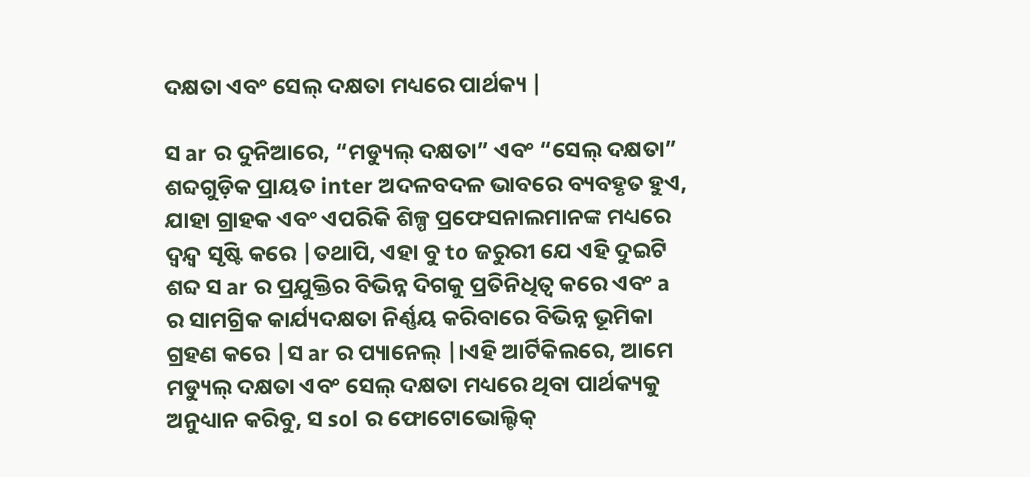ଦକ୍ଷତା ଏବଂ ସେଲ୍ ଦକ୍ଷତା ମଧ୍ୟରେ ପାର୍ଥକ୍ୟ |

ସ ar ର ଦୁନିଆରେ, “ମଡ୍ୟୁଲ୍ ଦକ୍ଷତା” ଏବଂ “ସେଲ୍ ଦକ୍ଷତା” ଶବ୍ଦଗୁଡ଼ିକ ପ୍ରାୟତ inter ଅଦଳବଦଳ ଭାବରେ ବ୍ୟବହୃତ ହୁଏ, ଯାହା ଗ୍ରାହକ ଏବଂ ଏପରିକି ଶିଳ୍ପ ପ୍ରଫେସନାଲମାନଙ୍କ ମଧ୍ୟରେ ଦ୍ୱନ୍ଦ୍ୱ ସୃଷ୍ଟି କରେ |ତଥାପି, ଏହା ବୁ to ଜରୁରୀ ଯେ ଏହି ଦୁଇଟି ଶବ୍ଦ ସ ar ର ପ୍ରଯୁକ୍ତିର ବିଭିନ୍ନ ଦିଗକୁ ପ୍ରତିନିଧିତ୍ୱ କରେ ଏବଂ a ର ସାମଗ୍ରିକ କାର୍ଯ୍ୟଦକ୍ଷତା ନିର୍ଣ୍ଣୟ କରିବାରେ ବିଭିନ୍ନ ଭୂମିକା ଗ୍ରହଣ କରେ |ସ ar ର ପ୍ୟାନେଲ୍ |।ଏହି ଆର୍ଟିକିଲରେ, ଆମେ ମଡ୍ୟୁଲ୍ ଦକ୍ଷତା ଏବଂ ସେଲ୍ ଦକ୍ଷତା ମଧ୍ୟରେ ଥିବା ପାର୍ଥକ୍ୟକୁ ଅନୁଧ୍ୟାନ କରିବୁ, ସ sol ର ଫୋଟୋଭୋଲ୍ଟିକ୍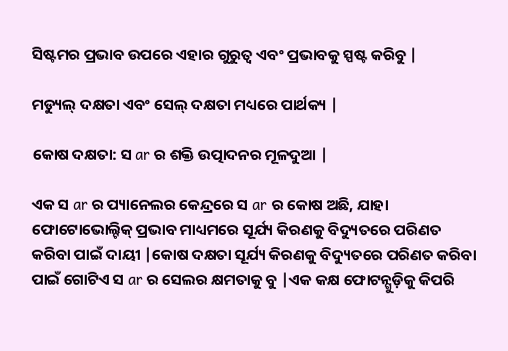ସିଷ୍ଟମର ପ୍ରଭାବ ଉପରେ ଏହାର ଗୁରୁତ୍ୱ ଏବଂ ପ୍ରଭାବକୁ ସ୍ପଷ୍ଟ କରିବୁ |

ମଡ୍ୟୁଲ୍ ଦକ୍ଷତା ଏବଂ ସେଲ୍ ଦକ୍ଷତା ମଧ୍ୟରେ ପାର୍ଥକ୍ୟ |

କୋଷ ଦକ୍ଷତା: ସ ar ର ଶକ୍ତି ଉତ୍ପାଦନର ମୂଳଦୁଆ |

ଏକ ସ ar ର ପ୍ୟାନେଲର କେନ୍ଦ୍ରରେ ସ ar ର କୋଷ ଅଛି, ଯାହା ଫୋଟୋଭୋଲ୍ଟିକ୍ ପ୍ରଭାବ ମାଧ୍ୟମରେ ସୂର୍ଯ୍ୟ କିରଣକୁ ବିଦ୍ୟୁତରେ ପରିଣତ କରିବା ପାଇଁ ଦାୟୀ |କୋଷ ଦକ୍ଷତା ସୂର୍ଯ୍ୟ କିରଣକୁ ବିଦ୍ୟୁତରେ ପରିଣତ କରିବା ପାଇଁ ଗୋଟିଏ ସ ar ର ସେଲର କ୍ଷମତାକୁ ବୁ |ଏକ କକ୍ଷ ଫୋଟନ୍ଗୁଡ଼ିକୁ କିପରି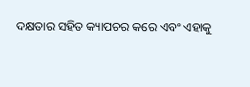ଦକ୍ଷତାର ସହିତ କ୍ୟାପଚର କରେ ଏବଂ ଏହାକୁ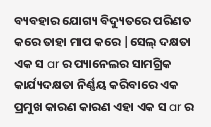ବ୍ୟବହାର ଯୋଗ୍ୟ ବିଦ୍ୟୁତରେ ପରିଣତ କରେ ତାହା ମାପ କରେ |ସେଲ୍ ଦକ୍ଷତା ଏକ ସ ar ର ପ୍ୟାନେଲର ସାମଗ୍ରିକ କାର୍ଯ୍ୟଦକ୍ଷତା ନିର୍ଣ୍ଣୟ କରିବାରେ ଏକ ପ୍ରମୁଖ କାରଣ କାରଣ ଏହା ଏକ ସ ar ର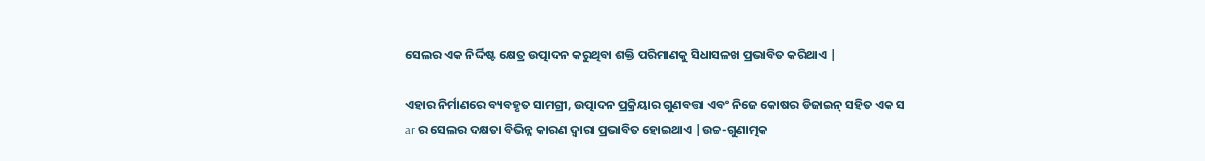ସେଲର ଏକ ନିର୍ଦ୍ଦିଷ୍ଟ କ୍ଷେତ୍ର ଉତ୍ପାଦନ କରୁଥିବା ଶକ୍ତି ପରିମାଣକୁ ସିଧାସଳଖ ପ୍ରଭାବିତ କରିଥାଏ |

ଏହାର ନିର୍ମାଣରେ ବ୍ୟବହୃତ ସାମଗ୍ରୀ, ଉତ୍ପାଦନ ପ୍ରକ୍ରିୟାର ଗୁଣବତ୍ତା ଏବଂ ନିଜେ କୋଷର ଡିଜାଇନ୍ ସହିତ ଏକ ସ ar ର ସେଲର ଦକ୍ଷତା ବିଭିନ୍ନ କାରଣ ଦ୍ୱାରା ପ୍ରଭାବିତ ହୋଇଥାଏ |ଉଚ୍ଚ-ଗୁଣାତ୍ମକ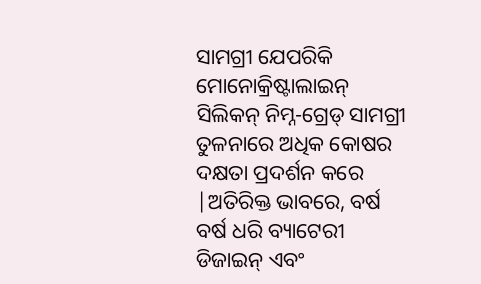ସାମଗ୍ରୀ ଯେପରିକି ମୋନୋକ୍ରିଷ୍ଟାଲାଇନ୍ ସିଲିକନ୍ ନିମ୍ନ-ଗ୍ରେଡ୍ ସାମଗ୍ରୀ ତୁଳନାରେ ଅଧିକ କୋଷର ଦକ୍ଷତା ପ୍ରଦର୍ଶନ କରେ |ଅତିରିକ୍ତ ଭାବରେ, ବର୍ଷ ବର୍ଷ ଧରି ବ୍ୟାଟେରୀ ଡିଜାଇନ୍ ଏବଂ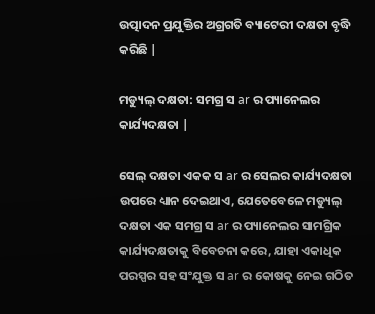ଉତ୍ପାଦନ ପ୍ରଯୁକ୍ତିର ଅଗ୍ରଗତି ବ୍ୟାଟେରୀ ଦକ୍ଷତା ବୃଦ୍ଧି କରିଛି |

ମଡ୍ୟୁଲ୍ ଦକ୍ଷତା: ସମଗ୍ର ସ ar ର ପ୍ୟାନେଲର କାର୍ଯ୍ୟଦକ୍ଷତା |

ସେଲ୍ ଦକ୍ଷତା ଏକକ ସ ar ର ସେଲର କାର୍ଯ୍ୟଦକ୍ଷତା ଉପରେ ଧ୍ୟାନ ଦେଇଥାଏ, ଯେତେବେଳେ ମଡ୍ୟୁଲ୍ ଦକ୍ଷତା ଏକ ସମଗ୍ର ସ ar ର ପ୍ୟାନେଲର ସାମଗ୍ରିକ କାର୍ଯ୍ୟଦକ୍ଷତାକୁ ବିବେଚନା କରେ, ଯାହା ଏକାଧିକ ପରସ୍ପର ସହ ସଂଯୁକ୍ତ ସ ar ର କୋଷକୁ ନେଇ ଗଠିତ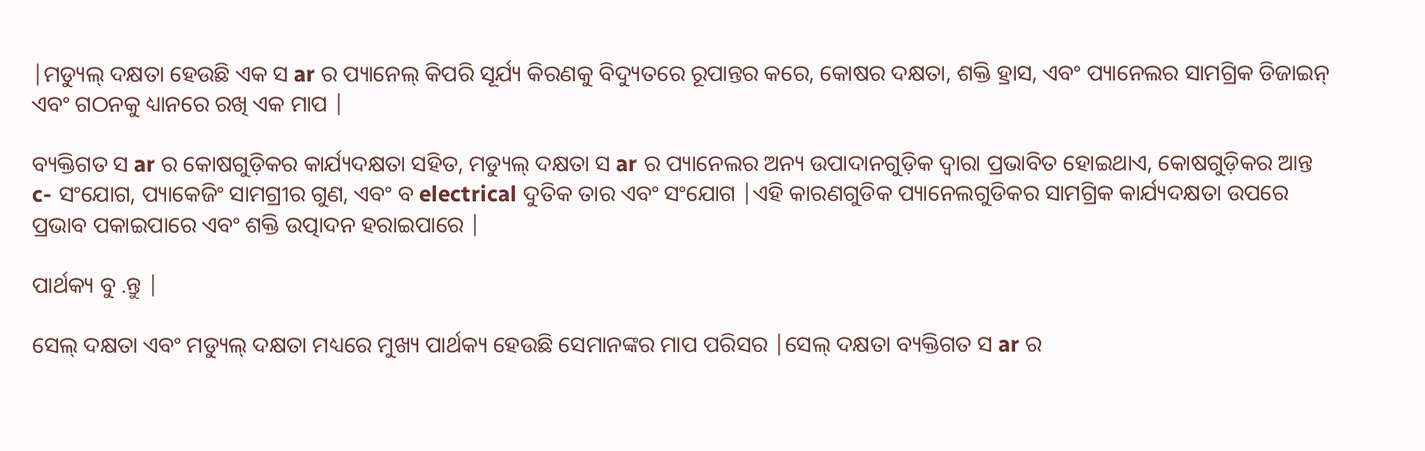|ମଡ୍ୟୁଲ୍ ଦକ୍ଷତା ହେଉଛି ଏକ ସ ar ର ପ୍ୟାନେଲ୍ କିପରି ସୂର୍ଯ୍ୟ କିରଣକୁ ବିଦ୍ୟୁତରେ ରୂପାନ୍ତର କରେ, କୋଷର ଦକ୍ଷତା, ଶକ୍ତି ହ୍ରାସ, ଏବଂ ପ୍ୟାନେଲର ସାମଗ୍ରିକ ଡିଜାଇନ୍ ଏବଂ ଗଠନକୁ ଧ୍ୟାନରେ ରଖି ଏକ ମାପ |

ବ୍ୟକ୍ତିଗତ ସ ar ର କୋଷଗୁଡ଼ିକର କାର୍ଯ୍ୟଦକ୍ଷତା ସହିତ, ମଡ୍ୟୁଲ୍ ଦକ୍ଷତା ସ ar ର ପ୍ୟାନେଲର ଅନ୍ୟ ଉପାଦାନଗୁଡ଼ିକ ଦ୍ୱାରା ପ୍ରଭାବିତ ହୋଇଥାଏ, କୋଷଗୁଡ଼ିକର ଆନ୍ତ c- ସଂଯୋଗ, ପ୍ୟାକେଜିଂ ସାମଗ୍ରୀର ଗୁଣ, ଏବଂ ବ electrical ଦୁତିକ ତାର ଏବଂ ସଂଯୋଗ |ଏହି କାରଣଗୁଡିକ ପ୍ୟାନେଲଗୁଡିକର ସାମଗ୍ରିକ କାର୍ଯ୍ୟଦକ୍ଷତା ଉପରେ ପ୍ରଭାବ ପକାଇପାରେ ଏବଂ ଶକ୍ତି ଉତ୍ପାଦନ ହରାଇପାରେ |

ପାର୍ଥକ୍ୟ ବୁ .ନ୍ତୁ |

ସେଲ୍ ଦକ୍ଷତା ଏବଂ ମଡ୍ୟୁଲ୍ ଦକ୍ଷତା ମଧ୍ୟରେ ମୁଖ୍ୟ ପାର୍ଥକ୍ୟ ହେଉଛି ସେମାନଙ୍କର ମାପ ପରିସର |ସେଲ୍ ଦକ୍ଷତା ବ୍ୟକ୍ତିଗତ ସ ar ର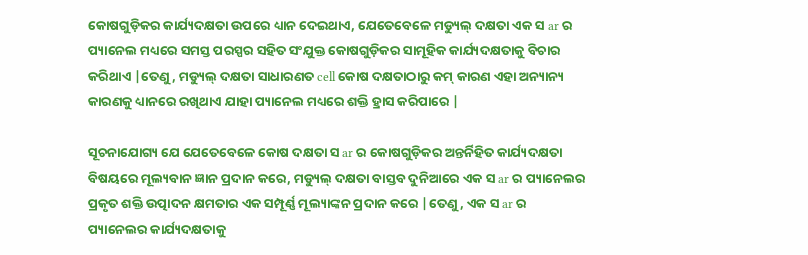କୋଷଗୁଡ଼ିକର କାର୍ଯ୍ୟଦକ୍ଷତା ଉପରେ ଧ୍ୟାନ ଦେଇଥାଏ, ଯେତେବେଳେ ମଡ୍ୟୁଲ୍ ଦକ୍ଷତା ଏକ ସ ar ର ପ୍ୟାନେଲ ମଧ୍ୟରେ ସମସ୍ତ ପରସ୍ପର ସହିତ ସଂଯୁକ୍ତ କୋଷଗୁଡ଼ିକର ସାମୂହିକ କାର୍ଯ୍ୟଦକ୍ଷତାକୁ ବିଚାର କରିଥାଏ |ତେଣୁ, ମଡ୍ୟୁଲ୍ ଦକ୍ଷତା ସାଧାରଣତ cell କୋଷ ଦକ୍ଷତାଠାରୁ କମ୍ କାରଣ ଏହା ଅନ୍ୟାନ୍ୟ କାରଣକୁ ଧ୍ୟାନରେ ରଖିଥାଏ ଯାହା ପ୍ୟାନେଲ ମଧ୍ୟରେ ଶକ୍ତି ହ୍ରାସ କରିପାରେ |

ସୂଚନାଯୋଗ୍ୟ ଯେ ଯେତେବେଳେ କୋଷ ଦକ୍ଷତା ସ ar ର କୋଷଗୁଡ଼ିକର ଅନ୍ତର୍ନିହିତ କାର୍ଯ୍ୟଦକ୍ଷତା ବିଷୟରେ ମୂଲ୍ୟବାନ ଜ୍ଞାନ ପ୍ରଦାନ କରେ, ମଡ୍ୟୁଲ୍ ଦକ୍ଷତା ବାସ୍ତବ ଦୁନିଆରେ ଏକ ସ ar ର ପ୍ୟାନେଲର ପ୍ରକୃତ ଶକ୍ତି ଉତ୍ପାଦନ କ୍ଷମତାର ଏକ ସମ୍ପୂର୍ଣ୍ଣ ମୂଲ୍ୟାଙ୍କନ ପ୍ରଦାନ କରେ |ତେଣୁ, ଏକ ସ ar ର ପ୍ୟାନେଲର କାର୍ଯ୍ୟଦକ୍ଷତାକୁ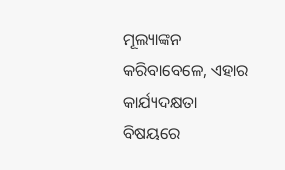ମୂଲ୍ୟାଙ୍କନ କରିବାବେଳେ, ଏହାର କାର୍ଯ୍ୟଦକ୍ଷତା ବିଷୟରେ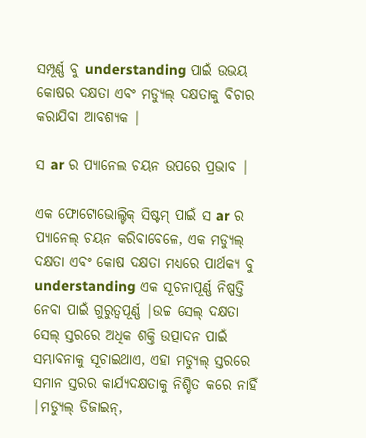ସମ୍ପୂର୍ଣ୍ଣ ବୁ understanding ପାଇଁ ଉଭୟ କୋଷର ଦକ୍ଷତା ଏବଂ ମଡ୍ୟୁଲ୍ ଦକ୍ଷତାକୁ ବିଚାର କରାଯିବା ଆବଶ୍ୟକ |

ସ ar ର ପ୍ୟାନେଲ ଚୟନ ଉପରେ ପ୍ରଭାବ |

ଏକ ଫୋଟୋଭୋଲ୍ଟିକ୍ ସିଷ୍ଟମ୍ ପାଇଁ ସ ar ର ପ୍ୟାନେଲ୍ ଚୟନ କରିବାବେଳେ, ଏକ ମଡ୍ୟୁଲ୍ ଦକ୍ଷତା ଏବଂ କୋଷ ଦକ୍ଷତା ମଧ୍ୟରେ ପାର୍ଥକ୍ୟ ବୁ understanding ଏକ ସୂଚନାପୂର୍ଣ୍ଣ ନିଷ୍ପତ୍ତି ନେବା ପାଇଁ ଗୁରୁତ୍ୱପୂର୍ଣ୍ଣ |ଉଚ୍ଚ ସେଲ୍ ଦକ୍ଷତା ସେଲ୍ ସ୍ତରରେ ଅଧିକ ଶକ୍ତି ଉତ୍ପାଦନ ପାଇଁ ସମ୍ଭାବନାକୁ ସୂଚାଇଥାଏ, ଏହା ମଡ୍ୟୁଲ୍ ସ୍ତରରେ ସମାନ ସ୍ତରର କାର୍ଯ୍ୟଦକ୍ଷତାକୁ ନିଶ୍ଚିତ କରେ ନାହିଁ |ମଡ୍ୟୁଲ୍ ଡିଜାଇନ୍,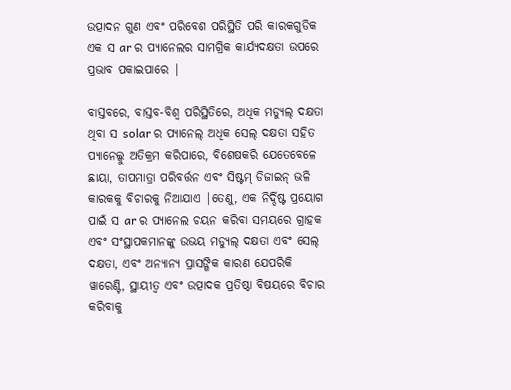ଉତ୍ପାଦନ ଗୁଣ ଏବଂ ପରିବେଶ ପରିସ୍ଥିତି ପରି କାରକଗୁଡିକ ଏକ ସ ar ର ପ୍ୟାନେଲର ସାମଗ୍ରିକ କାର୍ଯ୍ୟଦକ୍ଷତା ଉପରେ ପ୍ରଭାବ ପକାଇପାରେ |

ବାସ୍ତବରେ, ବାସ୍ତବ-ବିଶ୍ୱ ପରିସ୍ଥିତିରେ, ଅଧିକ ମଡ୍ୟୁଲ୍ ଦକ୍ଷତା ଥିବା ସ solar ର ପ୍ୟାନେଲ୍ ଅଧିକ ସେଲ୍ ଦକ୍ଷତା ସହିତ ପ୍ୟାନେଲ୍କୁ ଅତିକ୍ରମ କରିପାରେ, ବିଶେଷକରି ଯେତେବେଳେ ଛାୟା, ତାପମାତ୍ରା ପରିବର୍ତ୍ତନ ଏବଂ ସିଷ୍ଟମ୍ ଡିଜାଇନ୍ ଭଳି କାରକକୁ ବିଚାରକୁ ନିଆଯାଏ |ତେଣୁ, ଏକ ନିର୍ଦ୍ଦିଷ୍ଟ ପ୍ରୟୋଗ ପାଇଁ ସ ar ର ପ୍ୟାନେଲ ଚୟନ କରିବା ସମୟରେ ଗ୍ରାହକ ଏବଂ ସଂସ୍ଥାପକମାନଙ୍କୁ ଉଭୟ ମଡ୍ୟୁଲ୍ ଦକ୍ଷତା ଏବଂ ସେଲ୍ ଦକ୍ଷତା, ଏବଂ ଅନ୍ୟାନ୍ୟ ପ୍ରାସଙ୍ଗିକ କାରଣ ଯେପରିକି ୱାରେଣ୍ଟି, ସ୍ଥାୟୀତ୍ୱ ଏବଂ ଉତ୍ପାଦକ ପ୍ରତିଷ୍ଠା ବିଷୟରେ ବିଚାର କରିବାକୁ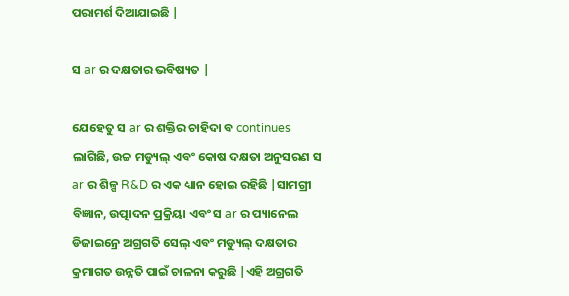ପରାମର୍ଶ ଦିଆଯାଇଛି |

ସ ar ର ଦକ୍ଷତାର ଭବିଷ୍ୟତ |

ଯେହେତୁ ସ ar ର ଶକ୍ତିର ଚାହିଦା ବ continues ଲାଗିଛି, ଉଚ୍ଚ ମଡ୍ୟୁଲ୍ ଏବଂ କୋଷ ଦକ୍ଷତା ଅନୁସରଣ ସ ar ର ଶିଳ୍ପ R&D ର ଏକ ଧ୍ୟାନ ହୋଇ ରହିଛି |ସାମଗ୍ରୀ ବିଜ୍ଞାନ, ଉତ୍ପାଦନ ପ୍ରକ୍ରିୟା ଏବଂ ସ ar ର ପ୍ୟାନେଲ ଡିଜାଇନ୍ରେ ଅଗ୍ରଗତି ସେଲ୍ ଏବଂ ମଡ୍ୟୁଲ୍ ଦକ୍ଷତାର କ୍ରମାଗତ ଉନ୍ନତି ପାଇଁ ଚାଳନା କରୁଛି |ଏହି ଅଗ୍ରଗତି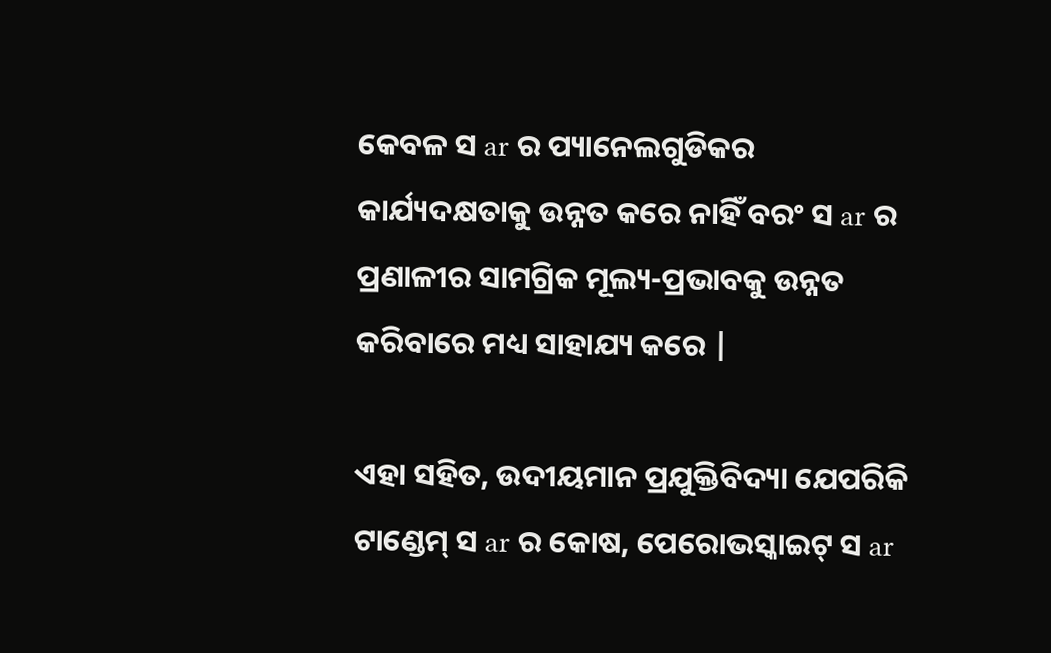କେବଳ ସ ar ର ପ୍ୟାନେଲଗୁଡିକର କାର୍ଯ୍ୟଦକ୍ଷତାକୁ ଉନ୍ନତ କରେ ନାହିଁ ବରଂ ସ ar ର ପ୍ରଣାଳୀର ସାମଗ୍ରିକ ମୂଲ୍ୟ-ପ୍ରଭାବକୁ ଉନ୍ନତ କରିବାରେ ମଧ୍ୟ ସାହାଯ୍ୟ କରେ |

ଏହା ସହିତ, ଉଦୀୟମାନ ପ୍ରଯୁକ୍ତିବିଦ୍ୟା ଯେପରିକି ଟାଣ୍ଡେମ୍ ସ ar ର କୋଷ, ପେରୋଭସ୍କାଇଟ୍ ସ ar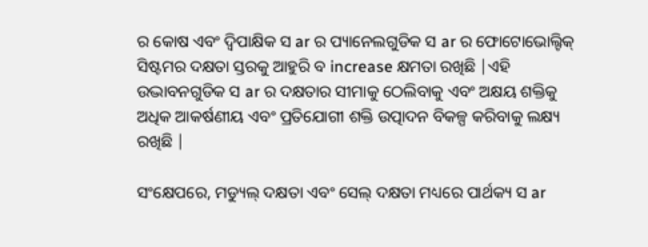ର କୋଷ ଏବଂ ଦ୍ୱିପାକ୍ଷିକ ସ ar ର ପ୍ୟାନେଲଗୁଡିକ ସ ar ର ଫୋଟୋଭୋଲ୍ଟିକ୍ ସିଷ୍ଟମର ଦକ୍ଷତା ସ୍ତରକୁ ଆହୁରି ବ increase କ୍ଷମତା ରଖିଛି |ଏହି ଉଦ୍ଭାବନଗୁଡିକ ସ ar ର ଦକ୍ଷତାର ସୀମାକୁ ଠେଲିବାକୁ ଏବଂ ଅକ୍ଷୟ ଶକ୍ତିକୁ ଅଧିକ ଆକର୍ଷଣୀୟ ଏବଂ ପ୍ରତିଯୋଗୀ ଶକ୍ତି ଉତ୍ପାଦନ ବିକଳ୍ପ କରିବାକୁ ଲକ୍ଷ୍ୟ ରଖିଛି |

ସଂକ୍ଷେପରେ, ମଡ୍ୟୁଲ୍ ଦକ୍ଷତା ଏବଂ ସେଲ୍ ଦକ୍ଷତା ମଧ୍ୟରେ ପାର୍ଥକ୍ୟ ସ ar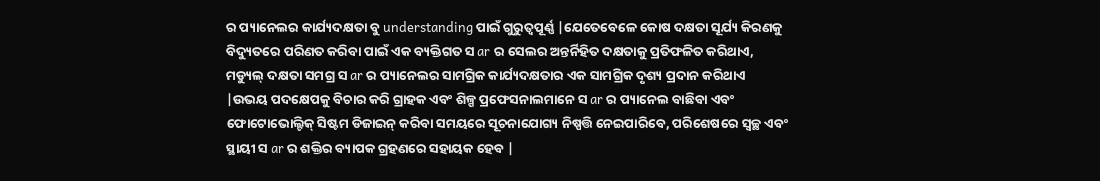ର ପ୍ୟାନେଲର କାର୍ଯ୍ୟଦକ୍ଷତା ବୁ understanding ପାଇଁ ଗୁରୁତ୍ୱପୂର୍ଣ୍ଣ |ଯେତେବେଳେ କୋଷ ଦକ୍ଷତା ସୂର୍ଯ୍ୟ କିରଣକୁ ବିଦ୍ୟୁତରେ ପରିଣତ କରିବା ପାଇଁ ଏକ ବ୍ୟକ୍ତିଗତ ସ ar ର ସେଲର ଅନ୍ତର୍ନିହିତ ଦକ୍ଷତାକୁ ପ୍ରତିଫଳିତ କରିଥାଏ, ମଡ୍ୟୁଲ୍ ଦକ୍ଷତା ସମଗ୍ର ସ ar ର ପ୍ୟାନେଲର ସାମଗ୍ରିକ କାର୍ଯ୍ୟଦକ୍ଷତାର ଏକ ସାମଗ୍ରିକ ଦୃଶ୍ୟ ପ୍ରଦାନ କରିଥାଏ |ଉଭୟ ପଦକ୍ଷେପକୁ ବିଚାର କରି ଗ୍ରାହକ ଏବଂ ଶିଳ୍ପ ପ୍ରଫେସନାଲମାନେ ସ ar ର ପ୍ୟାନେଲ ବାଛିବା ଏବଂ ଫୋଟୋଭୋଲ୍ଟିକ୍ ସିଷ୍ଟମ ଡିଜାଇନ୍ କରିବା ସମୟରେ ସୂଚନାଯୋଗ୍ୟ ନିଷ୍ପତ୍ତି ନେଇପାରିବେ, ପରିଶେଷରେ ସ୍ୱଚ୍ଛ ଏବଂ ସ୍ଥାୟୀ ସ ar ର ଶକ୍ତିର ବ୍ୟାପକ ଗ୍ରହଣରେ ସହାୟକ ହେବ |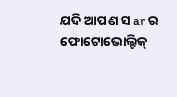ଯଦି ଆପଣ ସ ar ର ଫୋଟୋଭୋଲ୍ଟିକ୍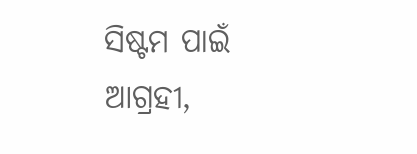ସିଷ୍ଟମ ପାଇଁ ଆଗ୍ରହୀ,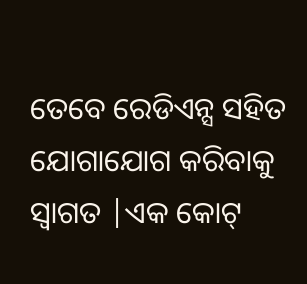ତେବେ ରେଡିଏନ୍ସ ସହିତ ଯୋଗାଯୋଗ କରିବାକୁ ସ୍ୱାଗତ |ଏକ କୋଟ୍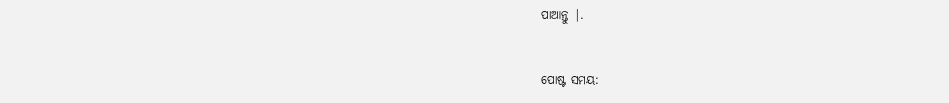ପାଆନ୍ତୁ |.


ପୋଷ୍ଟ ସମୟ: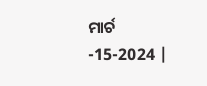ମାର୍ଚ -15-2024 |